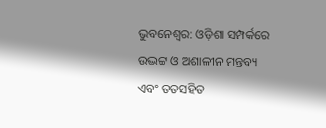ଭୁବନେଶ୍ବର: ଓଡ଼ିଶା ସମ୍ପର୍କରେ ଉଦ୍ଭଟ୍ଟ ଓ ଅଶାଳୀନ ମନ୍ତବ୍ୟ ଏବଂ ତତସହିତ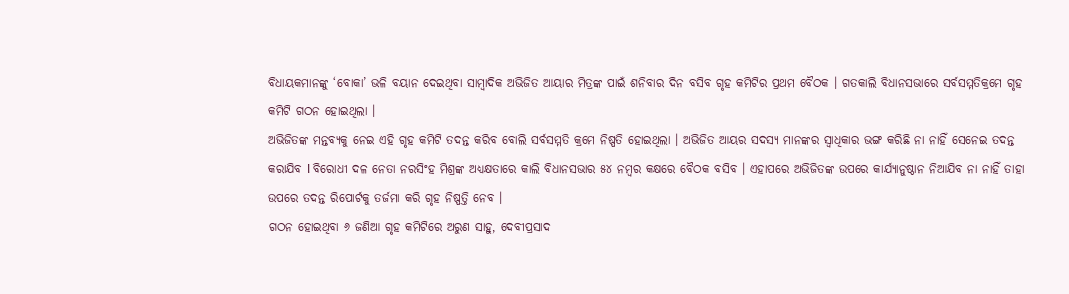ବିଧାୟକମାନଙ୍କୁ ‘ବୋକା’ ଭଳି ବୟାନ ଦେଇଥିବା ସାମ୍ବାଦିକ ଅଭିଜିତ ଆୟାର ମିତ୍ରଙ୍କ ପାଇଁ ଶନିବାର ଦିନ ବସିବ ଗୃହ କମିଟିର ପ୍ରଥମ ବୈଠକ । ଗତକାଲି ବିଧାନସଭାରେ ସର୍ବସମ୍ମତିକ୍ରମେ ଗୃହ କମିଟି ଗଠନ ହୋଇଥିଲା ।
ଅଭିଜିତଙ୍କ ମନ୍ତବ୍ୟକୁ ନେଇ ଏହି ଗୃହ କମିଟି ତଦନ୍ତ କରିବ ବୋଲି ସର୍ବସମ୍ମତି କ୍ରମେ ନିଷ୍ପତି ହୋଇଥିଲା । ଅଭିଜିତ ଆୟର ସଦସ୍ୟ ମାନଙ୍କର ସ୍ୱାଧିକାର ଭଙ୍ଗ କରିଛି ନା ନାହିଁ ସେନେଇ ତଦନ୍ତ କରାଯିବ l ବିରୋଧୀ ଦଳ ନେତା ନରସିଂହ ମିଶ୍ରଙ୍କ ଅଧ୍ୟକ୍ଷତାରେ କାଲି ବିଧାନସଭାର ୫୪ ନମ୍ବର କକ୍ଷରେ ବୈଠକ ବସିବ । ଏହାପରେ ଅଭିଜିତଙ୍କ ଉପରେ କାର୍ଯ୍ୟାନୁଷ୍ଠାନ ନିଆଯିବ ନା ନାହିଁ ତାହା ଉପରେ ତଦନ୍ତ ରିପୋର୍ଟକୁ ତର୍ଜମା କରି ଗୃହ ନିଷ୍ପତ୍ତି ନେବ ।
ଗଠନ ହୋଇଥିବା ୬ ଜଣିଆ ଗୃହ କମିଟିରେ ଅରୁଣ ସାହୁ, ଦେବୀପ୍ରସାଦ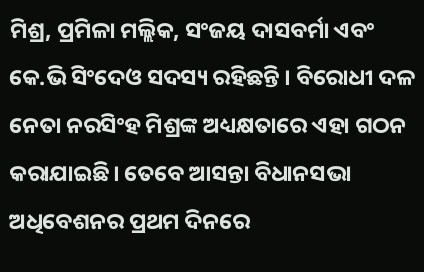ମିଶ୍ର, ପ୍ରମିଳା ମଲ୍ଲିକ, ସଂଜୟ ଦାସବର୍ମା ଏବଂ କେ.ଭି ସିଂଦେଓ ସଦସ୍ୟ ରହିଛନ୍ତି । ବିରୋଧୀ ଦଳ ନେତା ନରସିଂହ ମିଶ୍ରଙ୍କ ଅଧ୍ୟକ୍ଷତାରେ ଏହା ଗଠନ କରାଯାଇଛି। ତେବେ ଆସନ୍ତା ବିଧାନସଭା ଅଧିବେଶନର ପ୍ରଥମ ଦିନରେ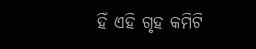ହିଁ ଏହି ଗୃହ କମିଟି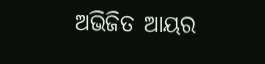ଅଭିଜିତ ଆୟର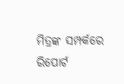ମିତ୍ରଙ୍କ ସମ୍ପର୍କରେ ରିପୋର୍ଟ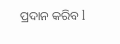ପ୍ରଦାନ କରିବ l